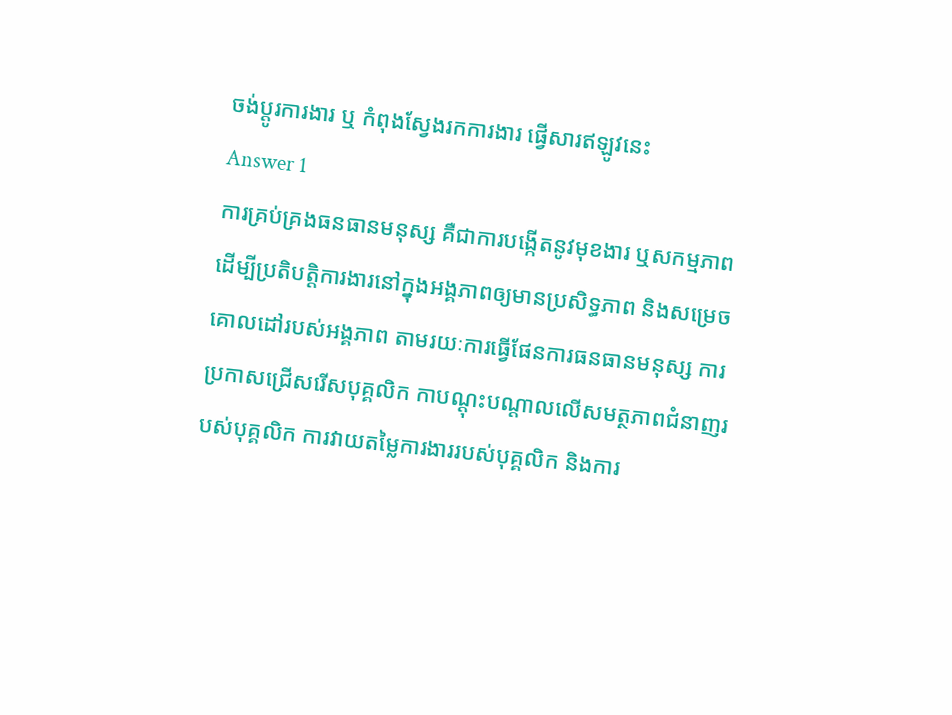ចង់ប្តូរការងារ ឬ កំពុងស្វែងរកការងារ ផ្វើសារឥឡូវនេះ
Answer 1
ការគ្រប់គ្រងធនធានមនុស្ស គឺជាការបង្កើតនូវមុខងារ ឬសកម្មភាព ដើម្បីប្រតិបត្តិការងារនៅក្នុងអង្គភាពឲ្យមានប្រសិទ្ធភាព និងសម្រេចគោលដៅរបស់អង្គភាព តាមរយៈការធ្វើផែនការធនធានមនុស្ស ការប្រកាសជ្រើសរើសបុគ្គលិក កាបណ្តុះបណ្តាលលើសមត្ថភាពជំនាញរបស់បុគ្គលិក ការវាយតម្លៃការងាររបស់បុគ្គលិក និងការ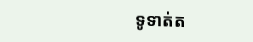ទូទាត់ត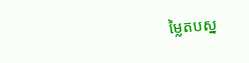ម្លៃតបស្ន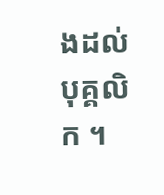ងដល់បុគ្គលិក ។